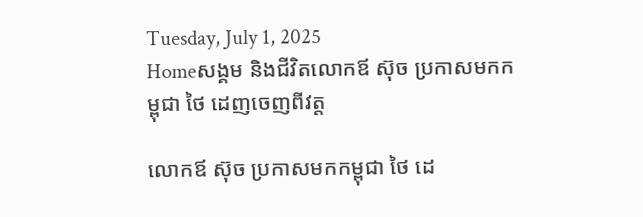Tuesday, July 1, 2025
Homeសង្គម និងជីវិតលោកឪ ស៊ុច ប្រកាសមកកម្ពុជា ថៃ ដេញចេញពីវត្ត

លោកឪ ស៊ុច ប្រកាសមកកម្ពុជា ថៃ ដេ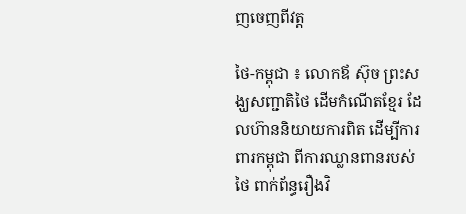ញចេញពីវត្ត

ថៃ-កម្ពុជា ៖ លោកឪ ស៊ុច ព្រះសង្ឃសញ្ជាតិថៃ ដើមកំណើតខ្មែរ ដែលហ៊ាននិយាយការពិត ដើម្បីការពារកម្ពុជា ពីការឈ្លានពានរបស់ថៃ ពាក់ព័ន្ធរឿងវិ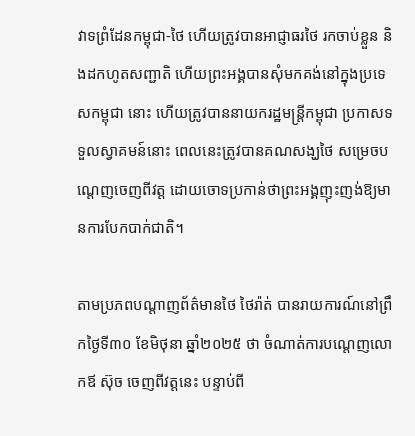វាទព្រំដែនកម្ពុជា-ថៃ ហើយត្រូវបានអាជ្ញាធរថៃ រកចាប់ខ្លួន និងដកហូតសញ្ជាតិ ហើយព្រះអង្គបានសុំមកគង់នៅក្នុងប្រទេសកម្ពុជា នោះ ហើយត្រូវបាននាយករដ្ឋមន្ត្រីកម្ពុជា ប្រកាសទទួលស្វាគមន៍នោះ ពេលនេះត្រូវបានគណសង្ឃថៃ សម្រេចបណ្តេញចេញពីវត្ត ដោយចោទប្រកាន់ថាព្រះអង្គញុះញង់ឱ្យមានការបែកបាក់ជាតិ។

តាមប្រភពបណ្តាញព័ត៌មានថៃ ថៃរ៉ាត់ បានរាយការណ៍នៅព្រឹកថ្ងៃទី៣០ ខែមិថុនា ឆ្នាំ២០២៥ ថា ចំណាត់ការបណ្តេញលោកឪ ស៊ុច ចេញពីវត្តនេះ បន្ទាប់ពី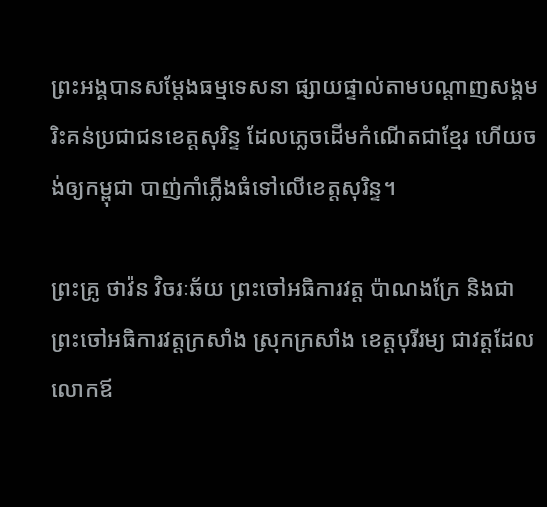ព្រះអង្គបានសម្តែងធម្មទេសនា ផ្សាយផ្ទាល់តាមបណ្តាញសង្គម រិះគន់ប្រជាជនខេត្តសុរិន្ទ ដែលភ្លេចដើមកំណើតជាខ្មែរ ហើយចង់ឲ្យកម្ពុជា បាញ់កាំភ្លើងធំទៅលើខេត្តសុរិន្ទ។

ព្រះគ្រូ ថាវ៉ន វិចរៈឆ័យ ព្រះចៅអធិការវត្ត ប៉ាណងក្រែ និងជាព្រះចៅអធិការវត្តក្រសាំង ស្រុកក្រសាំង ខេត្តបុរីរម្យ ជាវត្តដែលលោកឪ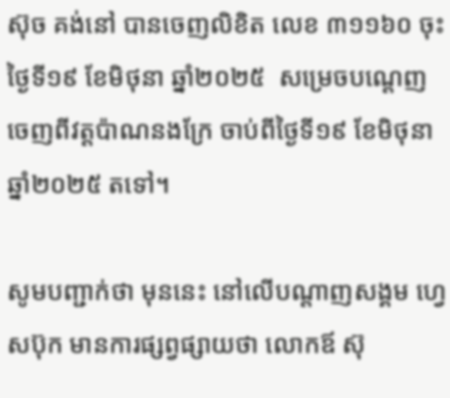ស៊ុច គង់នៅ បានចេញលិខិត លេខ ៣១១៦០ ចុះថ្ងៃទី១៩ ខែមិថុនា ឆ្នាំ២០២៥  សម្រេចបណ្តេញចេញពីវត្តប៉ាណនងក្រែ ចាប់ពីថ្ងៃទី១៩ ខែមិថុនា ឆ្នាំ២០២៥ តទៅ។

សូមបញ្ជាក់ថា មុននេះ នៅលើបណ្តាញសង្គម ហ្វេសប៊ុក មានការផ្សព្វផ្សាយថា លោកឪ ស៊ុ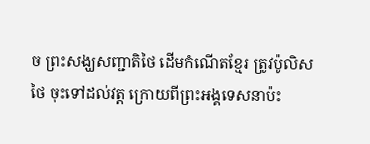ច ព្រះសង្ឃសញ្ជាតិថៃ ដើមកំណើតខ្មែរ ត្រូវប៉ូលិសថៃ ចុះទៅដល់វត្ត ក្រោយពីព្រះអង្គទេសនាប៉ះ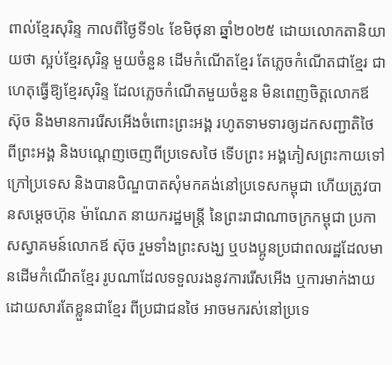ពាល់ខ្មែរសុរិន្ទ កាលពីថ្ងៃទី១៤ ខែមិថុនា ឆ្នាំ២០២៥ ដោយលោកតានិយាយថា ស្អប់ខ្មែរសុរិន្ទ មួយចំនួន ដើមកំណើតខ្មែរ តែភ្លេចកំណើតជាខ្មែរ ជាហេតុធ្វើឱ្យខ្មែរសុរិន្ទ ដែលភ្លេចកំណើតមួយចំនួន មិនពេញចិត្តលោកឪ ស៊ុច និងមានការរើសអើងចំពោះព្រះអង្គ រហូតទាមទារឲ្យដកសញ្ជាតិថៃ ពីព្រះអង្គ និងបណ្តេញចេញពីប្រទេសថៃ ទើបព្រះ អង្គភៀសព្រះកាយទៅក្រៅប្រទេស និងបានបិណ្ឌបាតសុំមកគង់នៅប្រទេសកម្ពុជា ហើយត្រូវបានសម្តេចហ៊ុន ម៉ាណែត នាយករដ្ឋមន្ត្រី នៃព្រះរាជាណាចក្រកម្ពុជា ប្រកាសស្វាគមន៍លោកឪ ស៊ុច រួមទាំងព្រះសង្ឃ ឬបងប្អូនប្រជាពលរដ្ឋដែលមានដើមកំណើតខ្មែរ រូបណាដែលទទួលរងនូវការរើសអើង ឬការមាក់ងាយ ដោយសារតែខ្លួនជាខ្មែរ ពីប្រជាជនថៃ អាចមករស់នៅប្រទេ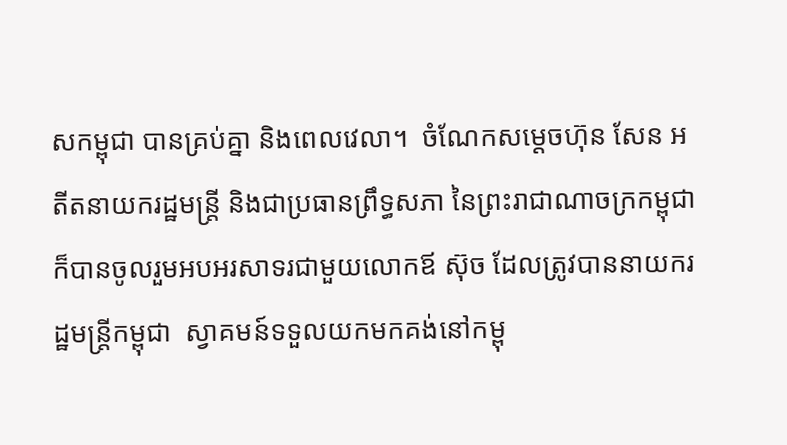សកម្ពុជា បានគ្រប់គ្នា និងពេលវេលា។  ចំណែកសម្តេចហ៊ុន សែន អតីតនាយករដ្ឋមន្ត្រី និងជាប្រធានព្រឹទ្ធសភា នៃព្រះរាជាណាចក្រកម្ពុជា ក៏បានចូលរួមអបអរសាទរជាមួយលោកឪ ស៊ុច ដែលត្រូវបាននាយករដ្ឋមន្ត្រីកម្ពុជា  ស្វាគមន៍ទទួលយកមកគង់នៅកម្ពុ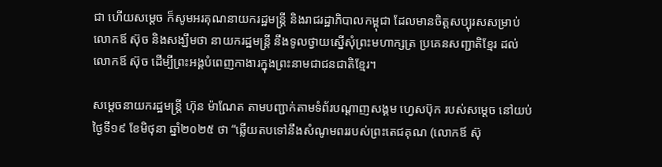ជា ហើយសម្តេច ក៏សូមអរគុណនាយករដ្ឋមន្ត្រី និងរាជរដ្ឋាភិបាលកម្ពុជា ដែលមានចិត្តសប្បុរសសម្រាប់លោកឪ ស៊ុច និងសង្ឃឹមថា នាយករដ្ឋមន្ត្រី នឹងទូលថ្វាយស្នើសុំព្រះមហាក្សត្រ ប្រគេនសញ្ជាតិខ្មែរ ដល់លោកឪ ស៊ុច ដើម្បីព្រះអង្គបំពេញកាងារក្នុងព្រះនាមជាជនជាតិខ្មែរ។

សម្តេចនាយករដ្ឋមន្ត្រី ហ៊ុន ម៉ាណែត តាមបញ្ជាក់តាមទំព័របណ្តាញសង្គម ហ្វេសប៊ុក របស់សម្តេច នៅយប់ថ្ងៃទី១៩ ខែមិថុនា ឆ្នាំ២០២៥ ថា “ឆ្លើយតបទៅនឹងសំណូមពររបស់ព្រះតេជគុណ (លោកឪ ស៊ុ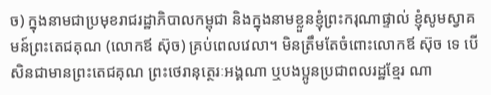ច) ក្នុងនាមជាប្រមុខរាជរដ្ឋាភិបាលកម្ពុជា និងក្នុងនាមខ្លួនខ្ញុំព្រះករុណាផ្ទាល់ ខ្ញុំសូមស្វាគមន៍ព្រះតេជគុណ (លោកឪ ស៊ុច) គ្រប់ពេលវេលា។ មិនត្រឹមតែចំពោះលោកឪ ស៊ុច ទេ បើសិនជាមានព្រះតេជគុណ ព្រះថេរានុត្ថេរៈអង្គណា ឬបងប្អូនប្រជាពលរដ្ឋខ្មែរ ណា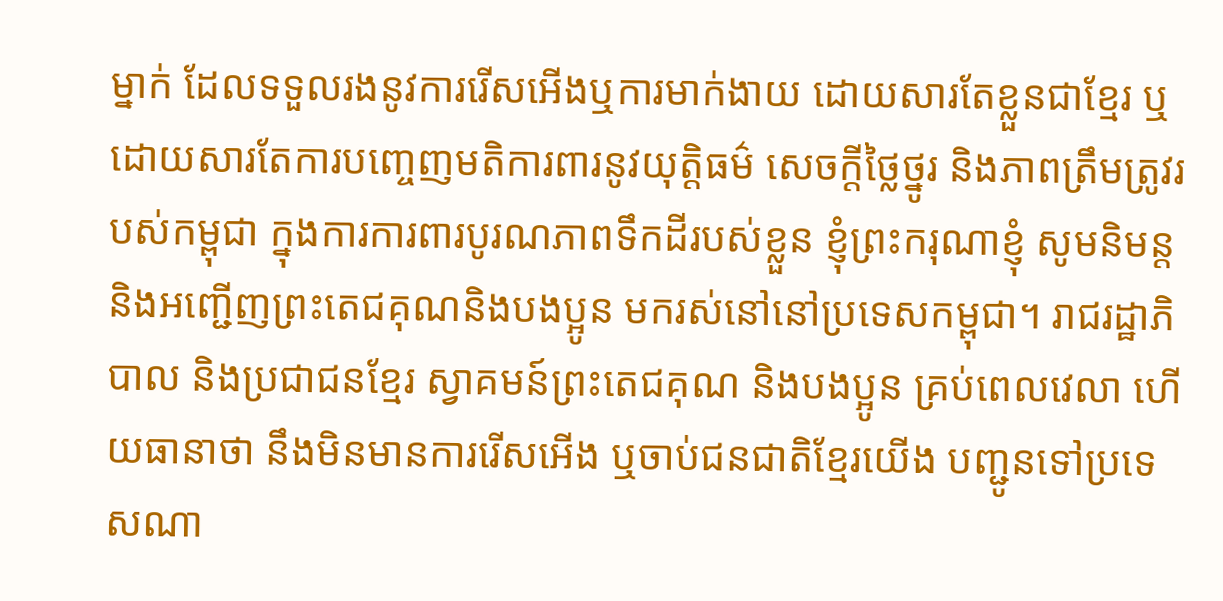ម្នាក់ ដែលទទួលរងនូវការរើសអើងឬការមាក់ងាយ ដោយសារតែខ្លួនជាខ្មែរ ឬដោយសារតែការបញ្ចេញមតិការពារនូវយុត្តិធម៌ សេចក្តីថ្លៃថ្នូរ និងភាពត្រឹមត្រូវរបស់កម្ពុជា ក្នុងការការពារបូរណភាពទឹកដីរបស់ខ្លួន ខ្ញុំព្រះករុណាខ្ញុំ សូមនិមន្តនិងអញ្ជើញព្រះតេជគុណនិងបងប្អូន មករស់នៅនៅប្រទេសកម្ពុជា។ រាជរដ្ឋាភិបាល និងប្រជាជនខ្មែរ ស្វាគមន៍ព្រះតេជគុណ និងបងប្អូន គ្រប់ពេលវេលា ហើយធានាថា នឹងមិនមានការរើសអើង ឬចាប់ជនជាតិខ្មែរយើង បញ្ជូនទៅប្រទេសណា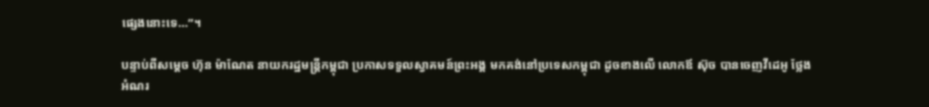ផ្សេងនោះទេ…”។

បន្ទាប់ពីសម្តេច ហ៊ុន ម៉ាណែត នាយករដ្ឋមន្ត្រីកម្ពុជា ប្រកាសទទួលស្វាគមន៍ព្រះអង្គ មកគង់នៅប្រទេសកម្ពុជា ដូចខាងលើ លោកឪ ស៊ុច បានចេញវីដេអូ ថ្លែងអំណរ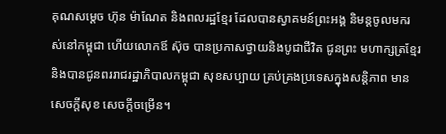គុណសម្តេច ហ៊ុន ម៉ាណែត និងពលរដ្ឋខ្មែរ ដែលបានស្វាគមន៍ព្រះអង្គ និមន្តចូលមករស់នៅកម្ពុជា ហើយលោកឪ ស៊ុច បានប្រកាសថ្វាយនិងបូជាជីវិត ជូនព្រះ មហាក្សត្រខ្មែរ និងបានជូនពររាជរដ្ឋាភិបាលកម្ពុជា សុខសប្បាយ គ្រប់គ្រងប្រទេសក្នុងសន្តិភាព មានសេចក្តីសុខ សេចក្តីចម្រើន។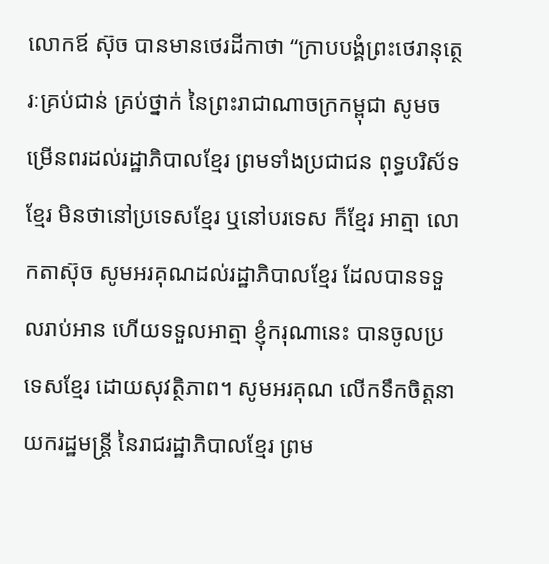លោកឪ ស៊ុច បានមានថេរដីកាថា “ក្រាបបង្គំព្រះថេរានុត្ថេរៈគ្រប់ជាន់ គ្រប់ថ្នាក់ នៃព្រះរាជាណាចក្រកម្ពុជា សូមចម្រើនពរដល់រដ្ឋាភិបាលខ្មែរ ព្រមទាំងប្រជាជន ពុទ្ធបរិស័ទខ្មែរ មិនថានៅប្រទេសខ្មែរ ឬនៅបរទេស ក៏ខ្មែរ អាត្មា លោកតាស៊ុច សូមអរគុណដល់រដ្ឋាភិបាលខ្មែរ ដែលបានទទួលរាប់អាន ហើយទទួលអាត្មា ខ្ញុំករុណានេះ បានចូលប្រទេសខ្មែរ ដោយសុវត្ថិភាព។ សូមអរគុណ លើកទឹកចិត្តនាយករដ្ឋមន្ត្រី នៃរាជរដ្ឋាភិបាលខ្មែរ ព្រម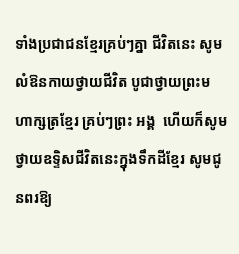ទាំងប្រជាជនខ្មែរគ្រប់ៗគ្នា ជីវិតនេះ សូមលំឱនកាយថ្វាយជីវិត បូជាថ្វាយព្រះមហាក្សត្រខ្មែរ គ្រប់ៗព្រះ អង្គ  ហើយក៏សូមថ្វាយឧទ្ទិសជីវិតនេះក្នុងទឹកដីខ្មែរ សូមជូនពរឱ្យ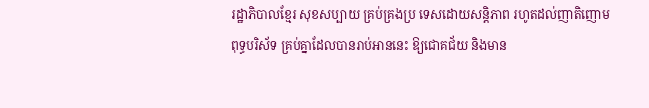រដ្ឋាភិបាលខ្មែរ សុខសប្បាយ គ្រប់គ្រងប្រ ទេសដោយសន្តិភាព រហូតដល់ញាតិញោម ពុទ្ធបរិស័ទ គ្រប់គ្នាដែលបានរាប់អាននេះ ឱ្យជោគជ័យ និងមាន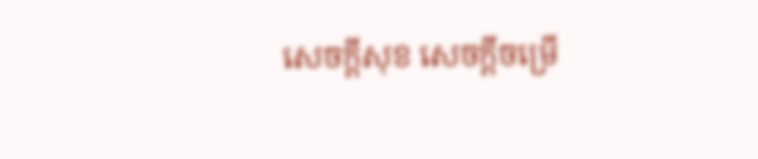សេចក្តីសុខ សេចក្តីចម្រើ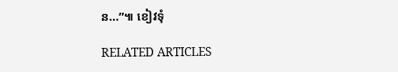ន…”៕ ខៀវទុំ

RELATED ARTICLES